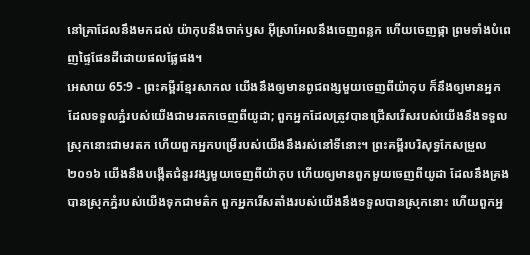នៅគ្រាដែលនឹងមកដល់ យ៉ាកុបនឹងចាក់ឫស អ៊ីស្រាអែលនឹងចេញពន្លក ហើយចេញផ្កា ព្រមទាំងបំពេញផ្ទៃផែនដីដោយផលផ្លែផង។
អេសាយ 65:9 - ព្រះគម្ពីរខ្មែរសាកល យើងនឹងឲ្យមានពូជពង្សមួយចេញពីយ៉ាកុប ក៏នឹងឲ្យមានអ្នកដែលទទួលភ្នំរបស់យើងជាមរតកចេញពីយូដា; ពួកអ្នកដែលត្រូវបានជ្រើសរើសរបស់យើងនឹងទទួលស្រុកនោះជាមរតក ហើយពួកអ្នកបម្រើរបស់យើងនឹងរស់នៅទីនោះ។ ព្រះគម្ពីរបរិសុទ្ធកែសម្រួល ២០១៦ យើងនឹងបង្កើតជំនួរវង្សមួយចេញពីយ៉ាកុប ហើយឲ្យមានពួកមួយចេញពីយូដា ដែលនឹងគ្រងបានស្រុកភ្នំរបស់យើងទុកជាមត៌ក ពួកអ្នករើសតាំងរបស់យើងនឹងទទួលបានស្រុកនោះ ហើយពួកអ្ន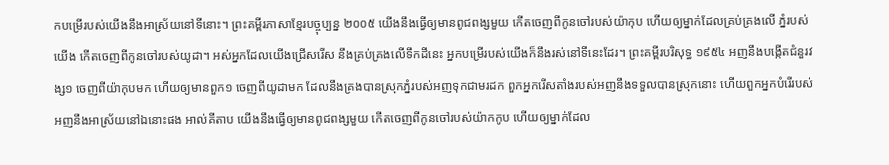កបម្រើរបស់យើងនឹងអាស្រ័យនៅទីនោះ។ ព្រះគម្ពីរភាសាខ្មែរបច្ចុប្បន្ន ២០០៥ យើងនឹងធ្វើឲ្យមានពូជពង្សមួយ កើតចេញពីកូនចៅរបស់យ៉ាកុប ហើយឲ្យម្នាក់ដែលគ្រប់គ្រងលើ ភ្នំរបស់យើង កើតចេញពីកូនចៅរបស់យូដា។ អស់អ្នកដែលយើងជ្រើសរើស នឹងគ្រប់គ្រងលើទឹកដីនេះ អ្នកបម្រើរបស់យើងក៏នឹងរស់នៅទីនេះដែរ។ ព្រះគម្ពីរបរិសុទ្ធ ១៩៥៤ អញនឹងបង្កើតជំនួរវង្ស១ ចេញពីយ៉ាកុបមក ហើយឲ្យមានពួក១ ចេញពីយូដាមក ដែលនឹងគ្រងបានស្រុកភ្នំរបស់អញទុកជាមរដក ពួកអ្នករើសតាំងរបស់អញនឹងទទួលបានស្រុកនោះ ហើយពួកអ្នកបំរើរបស់អញនឹងអាស្រ័យនៅឯនោះផង អាល់គីតាប យើងនឹងធ្វើឲ្យមានពូជពង្សមួយ កើតចេញពីកូនចៅរបស់យ៉ាកកូប ហើយឲ្យម្នាក់ដែល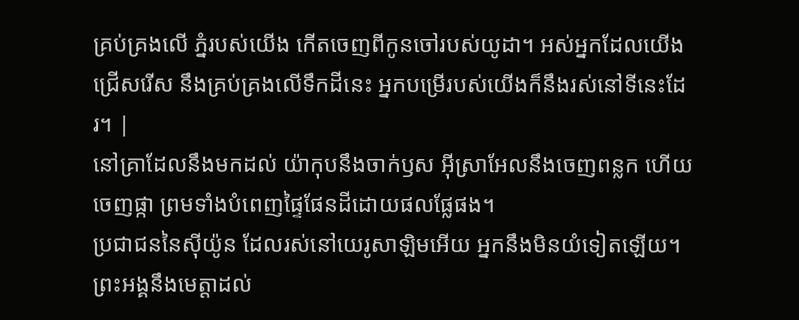គ្រប់គ្រងលើ ភ្នំរបស់យើង កើតចេញពីកូនចៅរបស់យូដា។ អស់អ្នកដែលយើងជ្រើសរើស នឹងគ្រប់គ្រងលើទឹកដីនេះ អ្នកបម្រើរបស់យើងក៏នឹងរស់នៅទីនេះដែរ។ |
នៅគ្រាដែលនឹងមកដល់ យ៉ាកុបនឹងចាក់ឫស អ៊ីស្រាអែលនឹងចេញពន្លក ហើយចេញផ្កា ព្រមទាំងបំពេញផ្ទៃផែនដីដោយផលផ្លែផង។
ប្រជាជននៃស៊ីយ៉ូន ដែលរស់នៅយេរូសាឡិមអើយ អ្នកនឹងមិនយំទៀតឡើយ។ ព្រះអង្គនឹងមេត្តាដល់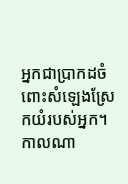អ្នកជាប្រាកដចំពោះសំឡេងស្រែកយំរបស់អ្នក។ កាលណា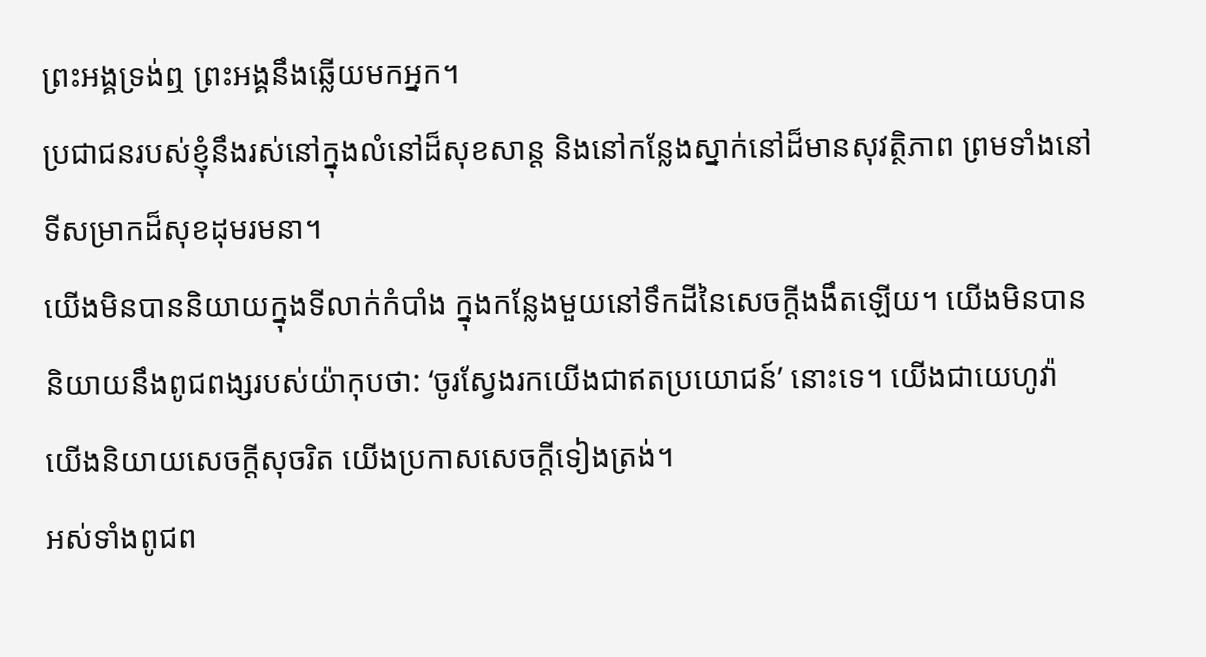ព្រះអង្គទ្រង់ឮ ព្រះអង្គនឹងឆ្លើយមកអ្នក។
ប្រជាជនរបស់ខ្ញុំនឹងរស់នៅក្នុងលំនៅដ៏សុខសាន្ត និងនៅកន្លែងស្នាក់នៅដ៏មានសុវត្ថិភាព ព្រមទាំងនៅទីសម្រាកដ៏សុខដុមរមនា។
យើងមិនបាននិយាយក្នុងទីលាក់កំបាំង ក្នុងកន្លែងមួយនៅទឹកដីនៃសេចក្ដីងងឹតឡើយ។ យើងមិនបាននិយាយនឹងពូជពង្សរបស់យ៉ាកុបថា: ‘ចូរស្វែងរកយើងជាឥតប្រយោជន៍’ នោះទេ។ យើងជាយេហូវ៉ា យើងនិយាយសេចក្ដីសុចរិត យើងប្រកាសសេចក្ដីទៀងត្រង់។
អស់ទាំងពូជព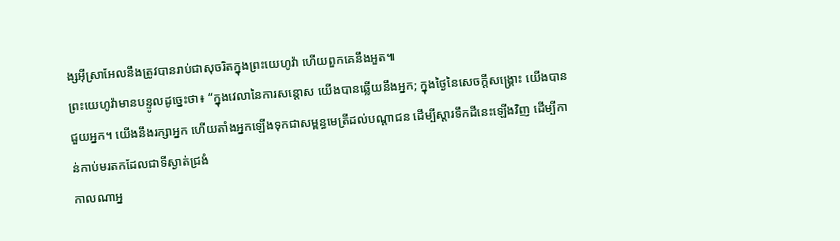ង្សអ៊ីស្រាអែលនឹងត្រូវបានរាប់ជាសុចរិតក្នុងព្រះយេហូវ៉ា ហើយពួកគេនឹងអួត៕
ព្រះយេហូវ៉ាមានបន្ទូលដូច្នេះថា៖ “ក្នុងវេលានៃការសន្ដោស យើងបានឆ្លើយនឹងអ្នក; ក្នុងថ្ងៃនៃសេចក្ដីសង្គ្រោះ យើងបានជួយអ្នក។ យើងនឹងរក្សាអ្នក ហើយតាំងអ្នកឡើងទុកជាសម្ពន្ធមេត្រីដល់បណ្ដាជន ដើម្បីស្ដារទឹកដីនេះឡើងវិញ ដើម្បីកាន់កាប់មរតកដែលជាទីស្ងាត់ជ្រងំ
កាលណាអ្ន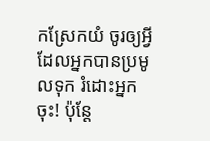កស្រែកយំ ចូរឲ្យអ្វីដែលអ្នកបានប្រមូលទុក រំដោះអ្នកចុះ! ប៉ុន្តែ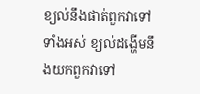ខ្យល់នឹងផាត់ពួកវាទៅទាំងអស់ ខ្យល់ដង្ហើមនឹងយកពួកវាទៅ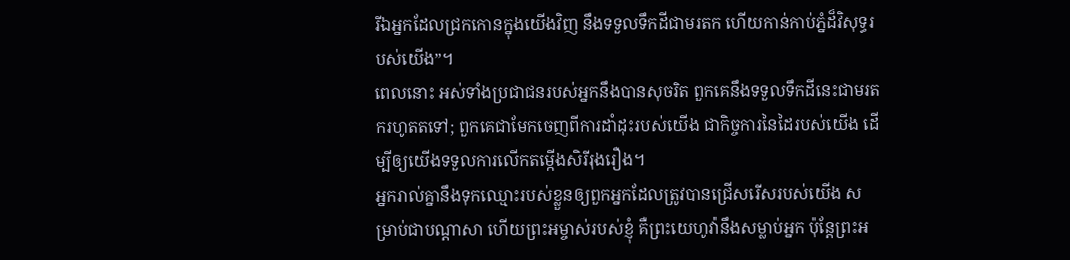រីឯអ្នកដែលជ្រកកោនក្នុងយើងវិញ នឹងទទួលទឹកដីជាមរតក ហើយកាន់កាប់ភ្នំដ៏វិសុទ្ធរបស់យើង”។
ពេលនោះ អស់ទាំងប្រជាជនរបស់អ្នកនឹងបានសុចរិត ពួកគេនឹងទទួលទឹកដីនេះជាមរតករហូតតទៅ; ពួកគេជាមែកចេញពីការដាំដុះរបស់យើង ជាកិច្ចការនៃដៃរបស់យើង ដើម្បីឲ្យយើងទទួលការលើកតម្កើងសិរីរុងរឿង។
អ្នករាល់គ្នានឹងទុកឈ្មោះរបស់ខ្លួនឲ្យពួកអ្នកដែលត្រូវបានជ្រើសរើសរបស់យើង សម្រាប់ជាបណ្ដាសា ហើយព្រះអម្ចាស់របស់ខ្ញុំ គឺព្រះយេហូវ៉ានឹងសម្លាប់អ្នក ប៉ុន្តែព្រះអ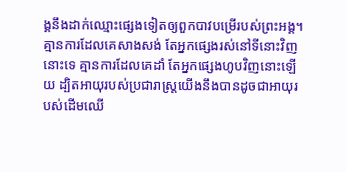ង្គនឹងដាក់ឈ្មោះផ្សេងទៀតឲ្យពួកបាវបម្រើរបស់ព្រះអង្គ។
គ្មានការដែលគេសាងសង់ តែអ្នកផ្សេងរស់នៅទីនោះវិញនោះទេ គ្មានការដែលគេដាំ តែអ្នកផ្សេងហូបវិញនោះឡើយ ដ្បិតអាយុរបស់ប្រជារាស្ត្រយើងនឹងបានដូចជាអាយុរបស់ដើមឈើ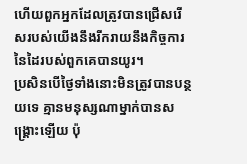ហើយពួកអ្នកដែលត្រូវបានជ្រើសរើសរបស់យើងនឹងរីករាយនឹងកិច្ចការនៃដៃរបស់ពួកគេបានយូរ។
ប្រសិនបើថ្ងៃទាំងនោះមិនត្រូវបានបន្ថយទេ គ្មានមនុស្សណាម្នាក់បានសង្គ្រោះឡើយ ប៉ុ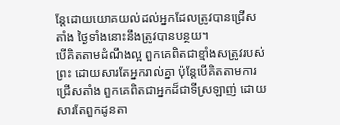ន្តែដោយយោគយល់ដល់អ្នកដែលត្រូវបានជ្រើសតាំង ថ្ងៃទាំងនោះនឹងត្រូវបានបន្ថយ។
បើគិតតាមដំណឹងល្អ ពួកគេពិតជាខ្មាំងសត្រូវរបស់ព្រះ ដោយសារតែអ្នករាល់គ្នា ប៉ុន្តែបើគិតតាមការជ្រើសតាំង ពួកគេពិតជាអ្នកដ៏ជាទីស្រឡាញ់ ដោយសារតែពួកដូនតា